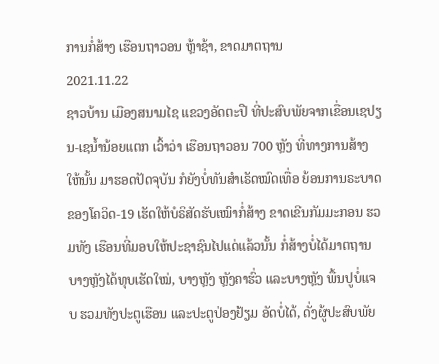ການກໍ່ສ້າງ ເຮືອນຖາວອນ ຫຼ້າຊ້າ, ຂາດມາຕຖານ
2021.11.22
ຊາວບ້ານ ເມືອງສນາມໄຊ ແຂວງອັດຕະປື ທີ່ປະສົບພັຍຈາກເຂື່ອນເຊປຽນ-ເຊນ້ຳນ້ອຍແຕກ ເວົ້າວ່າ ເຮືອນຖາວອນ 700 ຫຼັງ ທີ່ທາງການສ້າງໃຫ້ນັ້ນ ມາຮອດປັດຈຸບັນ ກໍຍັງບໍ່ທັນສໍາເຣັດໝົດເທື່ອ ຍ້ອນການຣະບາດຂອງໂຄວິດ-19 ເຮັດໃຫ້ບໍຣິສັດຮັບເໝົາກໍ່ສ້າງ ຂາດເຂີນກັມມະກອນ ຮວມທັງ ເຮືອນທີ່ມອບໃຫ້ປະຊາຊົນໄປແດ່ແລ້ວນັ້ນ ກໍ່ສ້າງບໍ່ໄດ້ມາຕຖານ ບາງຫຼັງໄດ້ທຸບເຮັດໃໝ່, ບາງຫຼັງ ຫຼັງຄາຮົ່ວ ແລະບາງຫຼັງ ພື້ນປູບໍ່ແຈບ ຮວມທັງປະຕູເຮືອນ ແລະປະຕູປ່ອງຢ້ຽມ ອັດບໍ່ໄດ້, ດັ່ງຜູ້ປະສົບພັຍ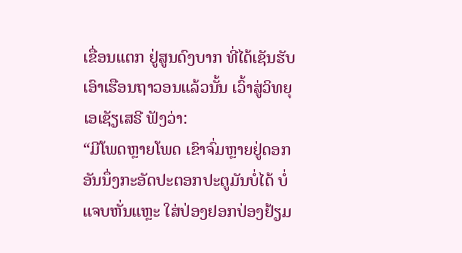ເຂື່ອນແຕກ ຢູ່ສູນດົງບາກ ທີ່ໄດ້ເຊັນຮັບ ເອົາເຮືອນຖາວອນແລ້ວນັ້ນ ເວົ້າສູ່ວິທຍຸເອເຊັຽເສຣີ ຟັງວ່າ:
“ມີໂພດຫຼາຍໂພດ ເຂົາຈົ່ມຫຼາຍຢູ່ດອກ ອັນນຶ່ງກະອັດປະຕອກປະຕູມັນບໍ່ໄດ້ ບໍ່ແຈບຫັ່ນແຫຼະ ໃສ່ປ່ອງຢອກປ່ອງຢ້ຽມ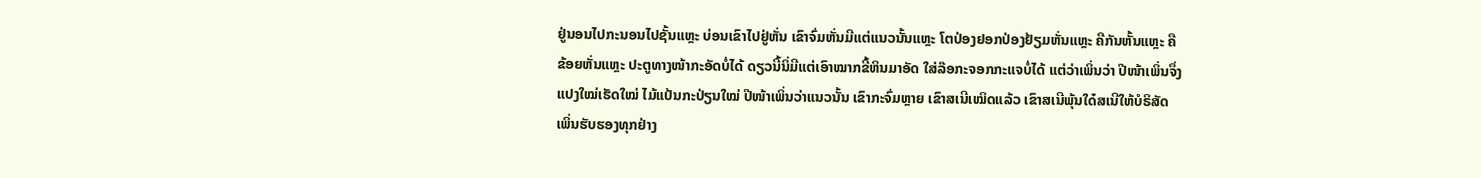ຢູ່ນອນໄປກະນອນໄປຊັ້ນແຫຼະ ບ່ອນເຂົາໄປຢູ່ຫັ່ນ ເຂົາຈົ່ມຫັ່ນມີແຕ່ແນວນັ້ນແຫຼະ ໂຕປ່ອງຢອກປ່ອງຢ້ຽມຫັ່ນແຫຼະ ຄືກັນຫັ້ນແຫຼະ ຄືຂ້ອຍຫັ່ນແຫຼະ ປະຕູທາງໜ້າກະອັດບໍ່ໄດ້ ດຽວນີ້ນິ່ມີແຕ່ເອົາໝາກຂີ້ຫິນມາອັດ ໃສ່ລ໊ອກະຈອກກະແຈບໍ່ໄດ້ ແຕ່ວ່າເພິ່ນວ່າ ປີໜ້າເພິ່ນຈຶ່ງແປງໃໝ່ເຮັດໃໝ່ ໄມ້ແປ້ນກະປ່ຽນໃໝ່ ປີໜ້າເພິ່ນວ່າແນວນັ້ນ ເຂົາກະຈົ່ມຫຼາຍ ເຂົາສເນີເໝິດແລ້ວ ເຂົາສເນີພຸ້ນໃດ໋ສເນີໃຫ້ບໍຣິສັດ ເພິ່ນຮັບຮອງທຸກຢ່າງ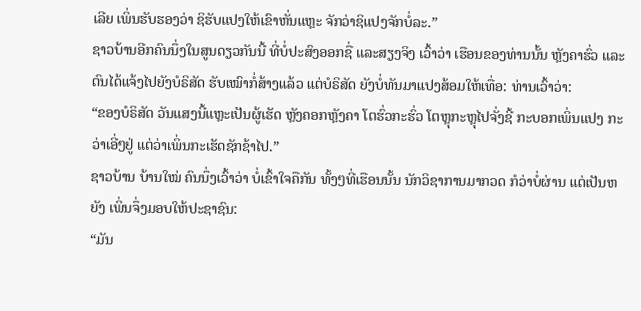ເລີຍ ເພິ່ນຮັບຮອງວ່າ ຊິຮັບແປງໃຫ້ເຂົາຫັ່ນແຫຼະ ຈັກວ່າຊິແປງຈັກບໍ່ລະ.”
ຊາວບ້ານອີກຄົນນຶ່ງໃນສູນດຽວກັນນີ້ ທີ່ບໍ່ປະສົງອອກຊື່ ແລະສຽງຈິງ ເວົ້າວ່າ ເຮືອນຂອງທ່ານນັ້ນ ຫຼັງຄາຮົ່ວ ແລະຕົນໄດ້ແຈ້ງໄປຍັງບໍຣິສັດ ຮັບເໝົາກໍ່ສ້າງແລ້ວ ແຕ່ບໍຣິສັດ ຍັງບໍ່ທັນມາແປງສ້ອມໃຫ້ເທື່ອ: ທ່ານເວົ້າວ່າ:
“ຂອງບໍຣິສັດ ວັນແສງນີ້ແຫຼະເປັນຜູ້ເຮັດ ຫຼັງຄອກຫຼັງຄາ ໂຕຮົ່ວກະຮົ່ວ ໂຕຫຼຸກະຫຼຸໄປຈັ່ງຊີ້ ກະບອກເພິ່ນແປງ ກະວ່າເອີ່ໆຢູ່ ແຕ່ວ່າເພິ່ນກະເຮັດຊັກຊ້າໄປ.”
ຊາວບ້ານ ບ້ານໃໝ່ ຄົນນຶ່ງເວົ້າວ່າ ບໍ່ເຂົ້າໃຈຄືກັນ ທັ້ງໆທີ່ເຮືອນນັ້ນ ນັກວິຊາການມາກວດ ກໍວ່າບໍ່ຜ່ານ ແຕ່ເປັນຫຍັງ ເພິ່ນຈຶ່ງມອບໃຫ້ປະຊາຊົນ:
“ມັນ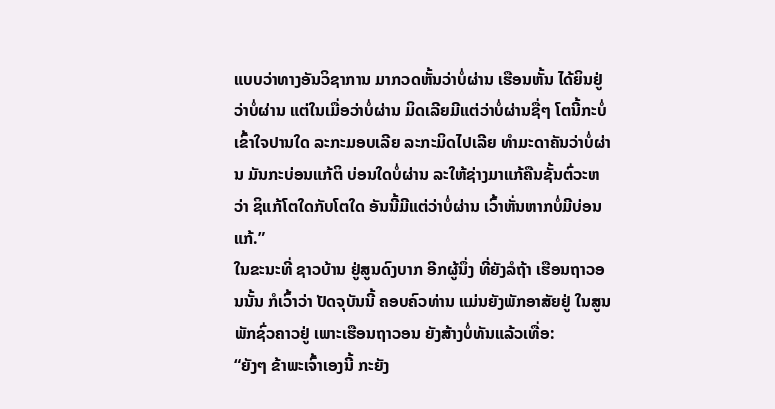ແບບວ່າທາງອັນວິຊາການ ມາກວດຫັ້ນວ່າບໍ່ຜ່ານ ເຮືອນຫັ້ນ ໄດ້ຍິນຢູ່ວ່າບໍ່ຜ່ານ ແຕ່ໃນເມື່ອວ່າບໍ່ຜ່ານ ມິດເລີຍມີແຕ່ວ່າບໍ່ຜ່ານຊື່ໆ ໂຕນີ້ກະບໍ່ເຂົ້າໃຈປານໃດ ລະກະມອບເລີຍ ລະກະມິດໄປເລີຍ ທໍາມະດາຄັນວ່າບໍ່ຜ່ານ ມັນກະບ່ອນແກ້ຕິ ບ່ອນໃດບໍ່ຜ່ານ ລະໃຫ້ຊ່າງມາແກ້ຄືນຊັ້ນຕົ່ວະຫວ່າ ຊິແກ້ໂຕໃດກັບໂຕໃດ ອັນນີ້ມີແຕ່ວ່າບໍ່ຜ່ານ ເວົ້າຫັ່ນຫາກບໍ່ມີບ່ອນແກ້.”
ໃນຂະນະທີ່ ຊາວບ້ານ ຢູ່ສູນດົງບາກ ອີກຜູ້ນຶ່ງ ທີ່ຍັງລໍຖ້າ ເຮືອນຖາວອນນັ້ນ ກໍເວົ້າວ່າ ປັດຈຸບັນນີ້ ຄອບຄົວທ່ານ ແມ່ນຍັງພັກອາສັຍຢູ່ ໃນສູນພັກຊົ່ວຄາວຢູ່ ເພາະເຮືອນຖາວອນ ຍັງສ້າງບໍ່ທັນແລ້ວເທື່ອ:
“ຍັງໆ ຂ້າພະເຈົ້າເອງນີ້ ກະຍັງ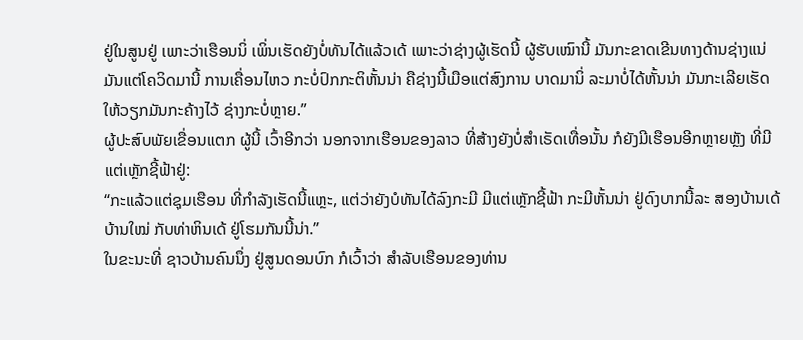ຢູ່ໃນສູນຢູ່ ເພາະວ່າເຮືອນນິ່ ເພິ່ນເຮັດຍັງບໍ່ທັນໄດ້ແລ້ວເດ້ ເພາະວ່າຊ່າງຜູ້ເຮັດນີ້ ຜູ້ຮັບເໝົານີ້ ມັນກະຂາດເຂີນທາງດ້ານຊ່າງແນ່ ມັນແຕ່ໂຄວິດມານີ້ ການເຄື່ອນໄຫວ ກະບໍ່ປົກກະຕິຫັ້ນນ່າ ຄືຊ່າງນີ້ເມືອແຕ່ສົງການ ບາດມານິ່ ລະມາບໍ່ໄດ້ຫັ້ນນ່າ ມັນກະເລີຍເຮັດໃຫ້ວຽກມັນກະຄ້າງໄວ້ ຊ່າງກະບໍ່ຫຼາຍ.”
ຜູ້ປະສົບພັຍເຂື່ອນແຕກ ຜູ້ນີ້ ເວົ້າອີກວ່າ ນອກຈາກເຮືອນຂອງລາວ ທີ່ສ້າງຍັງບໍ່ສໍາເຣັດເທື່ອນັ້ນ ກໍຍັງມີເຮືອນອີກຫຼາຍຫຼັງ ທີ່ມີແຕ່ເຫຼັກຊີ້ຟ້າຢູ່:
“ກະແລ້ວແຕ່ຊຸມເຮືອນ ທີ່ກໍາລັງເຮັດນີ້ແຫຼະ, ແຕ່ວ່າຍັງບໍທັນໄດ້ລົງກະມີ ມີແຕ່ເຫຼັກຊີ້ຟ້າ ກະມີຫັ້ນນ່າ ຢູ່ດົງບາກນີ້ລະ ສອງບ້ານເດ້ ບ້ານໃໝ່ ກັບທ່າຫິນເດ້ ຢູ່ໂຮມກັນນີ້ນ່າ.”
ໃນຂະນະທີ່ ຊາວບ້ານຄົນນຶ່ງ ຢູ່ສູນດອນບົກ ກໍເວົ້າວ່າ ສໍາລັບເຮືອນຂອງທ່ານ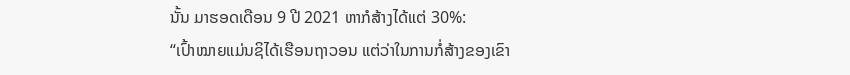ນັ້ນ ມາຮອດເດືອນ 9 ປີ 2021 ຫາກໍສ້າງໄດ້ແຕ່ 30%:
“ເປົ້າໝາຍແມ່ນຊິໄດ້ເຮືອນຖາວອນ ແຕ່ວ່າໃນການກໍ່ສ້າງຂອງເຂົາ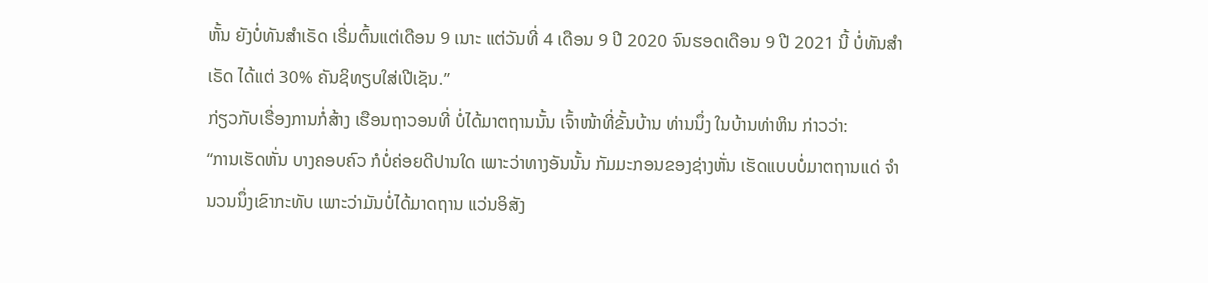ຫັ້ນ ຍັງບໍ່ທັນສໍາເຣັດ ເຣີ່ມຕົ້ນແຕ່ເດືອນ 9 ເນາະ ແຕ່ວັນທີ່ 4 ເດືອນ 9 ປີ 2020 ຈົນຮອດເດືອນ 9 ປີ 2021 ນີ້ ບໍ່ທັນສໍາເຣັດ ໄດ້ແຕ່ 30% ຄັນຊິທຽບໃສ່ເປີເຊັນ.”
ກ່ຽວກັບເຣື່ອງການກໍ່ສ້າງ ເຮືອນຖາວອນທີ່ ບໍ່ໄດ້ມາຕຖານນັ້ນ ເຈົ້າໜ້າທີ່ຂັ້ນບ້ານ ທ່ານນຶ່ງ ໃນບ້ານທ່າຫິນ ກ່າວວ່າ:
“ການເຮັດຫັ່ນ ບາງຄອບຄົວ ກໍບໍ່ຄ່ອຍດີປານໃດ ເພາະວ່າທາງອັນນັ້ນ ກັມມະກອນຂອງຊ່າງຫັ່ນ ເຮັດແບບບໍ່ມາຕຖານແດ່ ຈໍານວນນຶ່ງເຂົາກະທັບ ເພາະວ່າມັນບໍ່ໄດ້ມາດຖານ ແວ່ນອິສັງ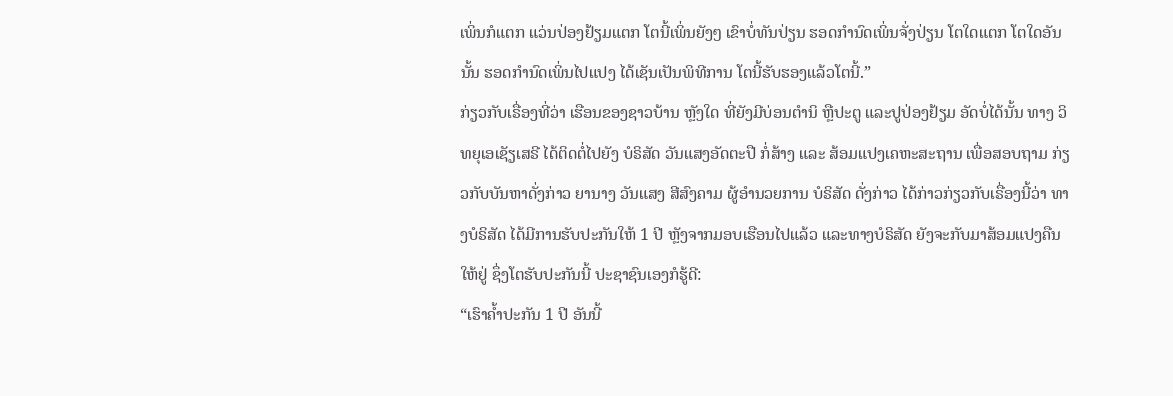ເພິ່ນກໍແຕກ ແວ່ນປ່ອງຢ້ຽມແຕກ ໂຕນີ້ເພິ່ນຍັງໆ ເຂົາບໍ່ທັນປ່ຽນ ຮອດກໍານົດເພິ່ນຈັ່ງປ່ຽນ ໂຕໃດແຕກ ໂຕໃດອັນນັ້ນ ຮອດກໍານົດເພິ່ນໄປແປງ ໄດ້ເຊັນເປັນພິທີການ ໂຕນີ້ຮັບຮອງແລ້ວໂຕນີ້.”
ກ່ຽວກັບເຣື່ອງທີ່ວ່າ ເຮືອນຂອງຊາວບ້ານ ຫຼັງໃດ ທີ່ຍັງມີບ່ອນຕໍານິ ຫຼືປະຕູ ແລະປູປ່ອງຢ້ຽມ ອັດບໍ່ໄດ້ນັ້ນ ທາງ ວິທຍຸເອເຊັຽເສຣີ ໄດ້ຕິດຕໍ່ໄປຍັງ ບໍຣິສັດ ວັນແສງອັດຕະປື ກໍ່ສ້າງ ແລະ ສ້ອມແປງເຄຫະສະຖານ ເພື່ອສອບຖາມ ກ່ຽວກັບບັນຫາດັ່ງກ່າວ ຍານາງ ວັນແສງ ສີສົງຄາມ ຜູ້ອໍານວຍການ ບໍຣິສັດ ດັ່ງກ່າວ ໄດ້ກ່າວກ່ຽວກັບເຣື່ອງນີ້ວ່າ ທາງບໍຣິສັດ ໄດ້ມີການຮັບປະກັນໃຫ້ 1 ປີ ຫຼັງຈາກມອບເຮືອນໄປແລ້ວ ແລະທາງບໍຣິສັດ ຍັງຈະກັບມາສ້ອມແປງຄືນໃຫ້ຢູ່ ຊຶ່ງໂຕຮັບປະກັນນີ້ ປະຊາຊົນເອງກໍຮູ້ດີ:
“ເຮົາຄໍ້າປະກັນ 1 ປີ ອັນນີ້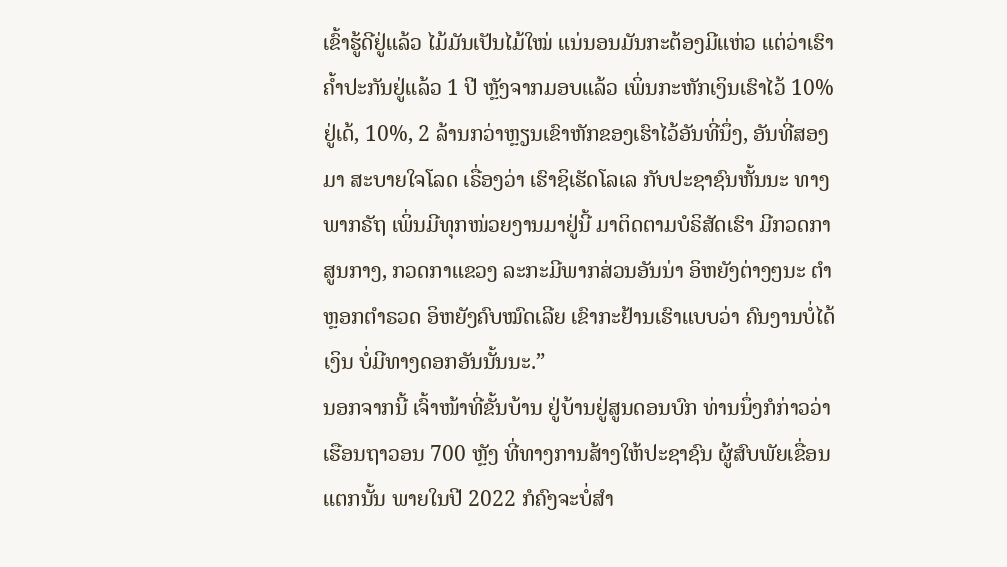ເຂົ້າຮູ້ດີຢູ່ແລ້ວ ໄມ້ມັນເປັນໄມ້ໃໝ່ ແນ່ນອນມັນກະຕ້ອງມີແຫ່ວ ແຕ່ວ່າເຮົາຄໍ້າປະກັນຢູ່ແລ້ວ 1 ປີ ຫຼັງຈາກມອບແລ້ວ ເພິ່ນກະຫັກເງິນເຮົາໄວ້ 10% ຢູ່ເດ້, 10%, 2 ລ້ານກວ່າຫຼຽນເຂົາຫັກຂອງເຮົາໄວ້ອັນທີ່ນຶ່ງ, ອັນທີ່ສອງມາ ສະບາຍໃຈໂລດ ເຣື່ອງວ່າ ເຮົາຊິເຮັດໂລເລ ກັບປະຊາຊົນຫັ້ນນະ ທາງພາກຣັຖ ເພິ່ນມີທຸກໜ່ວຍງານມາຢູ່ນີ້ ມາຕິດຕາມບໍຣິສັດເຮົາ ມີກວດກາສູນກາງ, ກວດກາແຂວງ ລະກະມີພາກສ່ວນອັນນ່າ ອິຫຍັງຕ່າງໆນະ ຕໍາຫຼອກຕໍາຣວດ ອິຫຍັງຄົບໝົດເລີຍ ເຂົາກະຢ້ານເຮົາແບບວ່າ ຄົນງານບໍ່ໄດ້ເງິນ ບໍ່ມີທາງດອກອັນນັ້ນນະ.”
ນອກຈາກນີ້ ເຈົ້າໜ້າທີ່ຂັ້ນບ້ານ ຢູ່ບ້ານຢູ່ສູນດອນບົກ ທ່ານນຶ່ງກໍກ່າວວ່າ ເຮືອນຖາວອນ 700 ຫຼັງ ທີ່ທາງການສ້າງໃຫ້ປະຊາຊົນ ຜູ້ສົບພັຍເຂື່ອນແຕກນັ້ນ ພາຍໃນປີ 2022 ກໍຄົງຈະບໍ່ສໍາ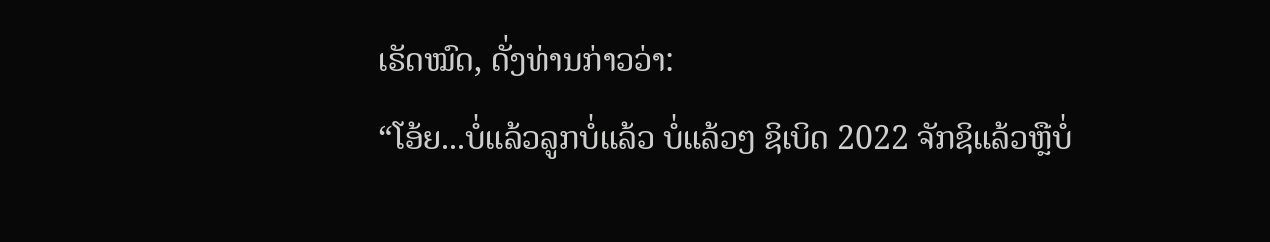ເຣັດໝົດ, ດັ່ງທ່ານກ່າວວ່າ:
“ໂອ້ຍ...ບໍ່ແລ້ວລູກບໍ່ແລ້ວ ບໍ່ແລ້ວໆ ຊິເບິດ 2022 ຈັກຊິແລ້ວຫຼືບໍ່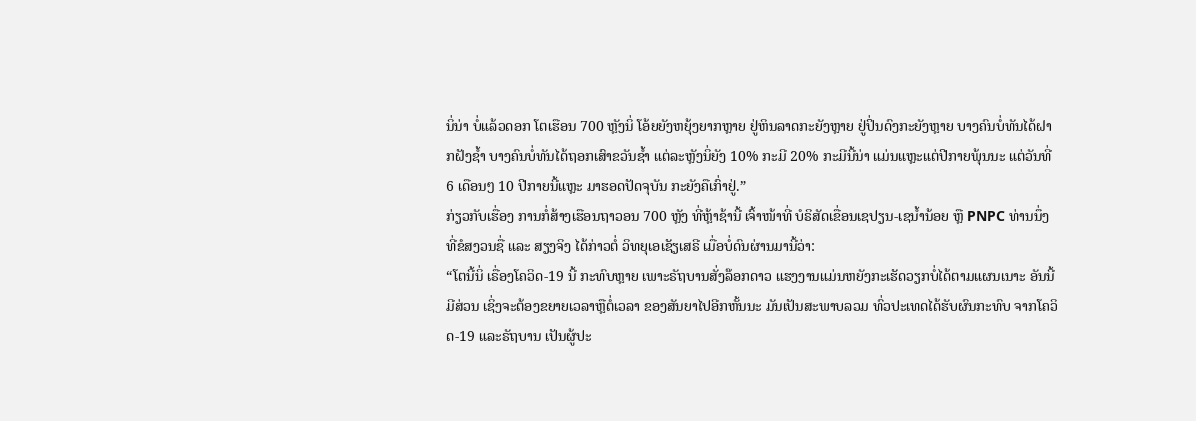ນິ່ນ່າ ບໍ່ແລ້ວດອກ ໂຕເຮືອນ 700 ຫຼັງນິ່ ໂອ້ຍຍັງຫຍຸ້ງຍາກຫຼາຍ ຢູ່ຫິນລາດກະຍັງຫຼາຍ ຢູ່ປິ່ນດົງກະຍັງຫຼາຍ ບາງຄົນບໍ່ທັນໄດ້ຝາກຝັງຊໍ້າ ບາງຄົນບໍ່ທັນໄດ້ຖອກເສົາຂວັນຊໍ້າ ແຕ່ລະຫຼັງນິ່ຍັງ 10% ກະມີ 20% ກະມີນີ້ນ່າ ແມ່ນແຫຼະແຕ່ປີກາຍພຸ້ນນະ ແຕ່ວັນທີ່ 6 ເດືອນໆ 10 ປີກາຍນີ້ແຫຼະ ມາຮອດປັດຈຸບັນ ກະຍັງຄືເກົ່າຢູ່.”
ກ່ຽວກັບເຮື່ອງ ການກໍ່ສ້າງເຮືອນຖາວອນ 700 ຫຼັງ ທີ່ຫຼ້າຊ້ານີ້ ເຈົ້າໜ້າທີ່ ບໍຣິສັດເຂື່ອນເຊປຽນ-ເຊນໍ້ານ້ອຍ ຫຼື PNPC ທ່ານນຶ່ງ ທີ່ຂໍສງວນຊື່ ແລະ ສຽງຈິງ ໄດ້ກ່າວຕໍ່ ວິທຍຸເອເຊັຽເສຣີ ເມື່ອບໍ່ດົນຜ່ານມານີ້ວ່າ:
“ໂຕນີ້ນິ່ ເຣື່ອງໂຄວິດ-19 ນີ້ ກະທົບຫຼາຍ ເພາະຣັຖບານສັ່ງລ໊ອກດາວ ແຮງງານແມ່ນຫຍັງກະເຮັດວຽກບໍ່ໄດ້ຕາມແຜນເນາະ ອັນນີ້ມີສ່ວນ ເຊິ່ງຈະຕ້ອງຂຍາຍເວລາຫຼືຕໍ່ເວລາ ຂອງສັນຍາໄປອີກຫັ້ນນະ ມັນເປັນສະພາບລວມ ທົ່ວປະເທດໄດ້ຮັບຜົນກະທົບ ຈາກໂຄວິດ-19 ແລະຣັຖບານ ເປັນຜູ້ປະ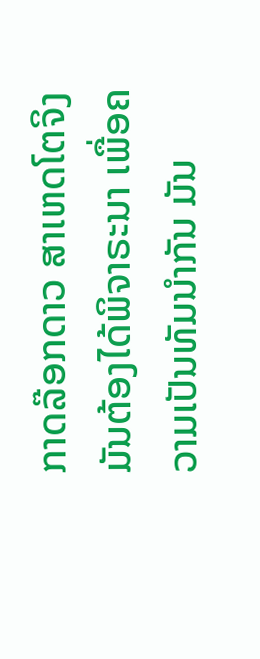ກາດລ໊ອກດາວ ສາເຫດໂຕຈິງ ມັນຕ້ອງໄດ້ພິຈາຣະນາ ເພື່ອຄວາມເປັນທັມນໍາກັນ ມັນ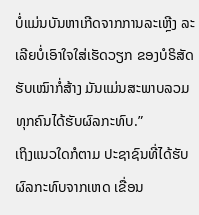ບໍ່ແມ່ນບັນຫາເກີດຈາກການລະເຫຼີງ ລະເລີຍບໍ່ເອົາໃຈໃສ່ເຮັດວຽກ ຂອງບໍຣິສັດຮັບເໝົາກໍ່ສ້າງ ມັນແມ່ນສະພາບລວມ ທຸກຄົນໄດ້ຮັບຜົລກະທົບ.”
ເຖິງແນວໃດກໍຕາມ ປະຊາຊົນທີ່ໄດ້ຮັບຜົລກະທົບຈາກເຫດ ເຂື່ອນ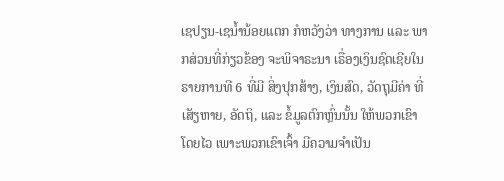ເຊປຽນ-ເຊນໍ້ານ້ອຍແຕກ ກໍຫວັງວ່າ ທາງການ ແລະ ພາກສ່ວນທີ່ກ່ຽວຂ້ອງ ຈະພິຈາຣະນາ ເຣື່ອງເງິນຊົດເຊີຍໃນຣາຍການທີ 6 ທີ່ມີ ສິ່ງປຸກສ້າງ, ເງິນສົດ, ວັດຖຸມີຄ່າ ທີ່ເສັຽຫາຍ, ອັດຖິ, ແລະ ຂໍ້ມູລຕົກຫຼົ່ນນັ້ນ ໃຫ້ພວກເຂົາໂດຍໄວ ເພາະພວກເຂົາເຈົ້າ ມີຄວາມຈໍາເປັນ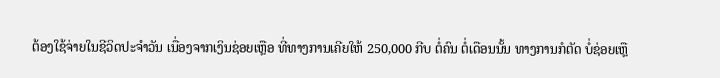ຕ້ອງໃຊ້ຈ່າຍໃນຊີວິດປະຈໍາວັນ ເນື່ອງຈາກເງິນຊ່ອຍເຫຼືອ ທີ່ທາງການເຄີຍໃຫ້ 250,000 ກີບ ຕໍ່ຄົນ ຕໍ່ເດືອນນັ້ນ ທາງການກໍຕັດ ບໍ່ຊ່ອຍເຫຼື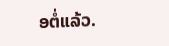ອຕໍ່ແລ້ວ.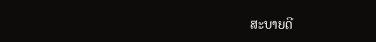ສະບາຍດີ